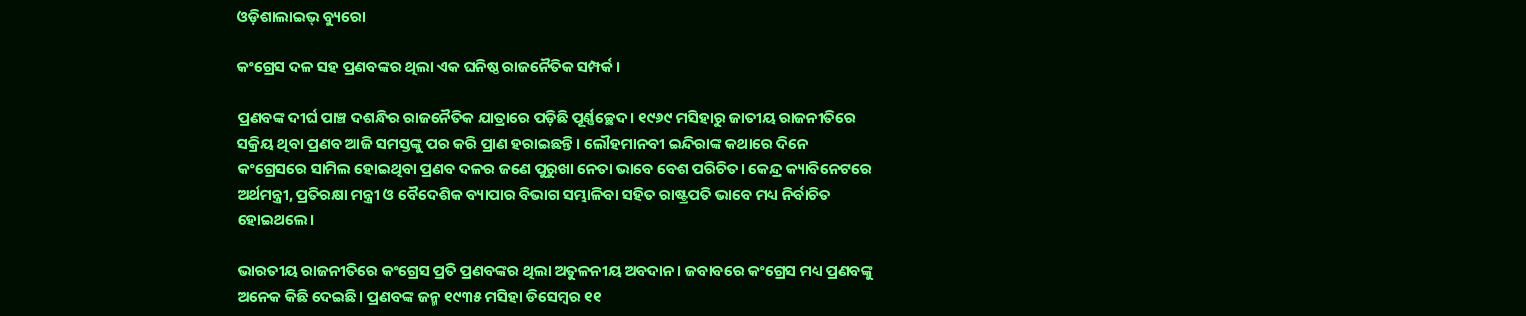ଓଡ଼ିଶାଲାଇଭ୍ ବ୍ୟୁରୋ

କଂଗ୍ରେସ ଦଳ ସହ ପ୍ରଣବଙ୍କର ଥିଲା ଏକ ଘନିଷ୍ଠ ରାଜନୈତିକ ସମ୍ପର୍କ।

ପ୍ରଣବଙ୍କ ଦୀର୍ଘ ପାଞ୍ଚ ଦଶନ୍ଧିର ରାଜନୈତିକ ଯାତ୍ରାରେ ପଡ଼ିଛି ପୂର୍ଣ୍ଣଚ୍ଛେଦ। ୧୯୬୯ ମସିହାରୁ ଜାତୀୟ ରାଜନୀତିରେ ସକ୍ରିୟ ଥିବା ପ୍ରଣବ ଆଜି ସମସ୍ତଙ୍କୁ ପର କରି ପ୍ରାଣ ହରାଇଛନ୍ତି। ଲୌହମାନବୀ ଇନ୍ଦିରାଙ୍କ କଥାରେ ଦିନେ କଂଗ୍ରେସରେ ସାମିଲ ହୋଇଥିବା ପ୍ରଣବ ଦଳର ଜଣେ ପୁରୁଖା ନେତା ଭାବେ ବେଶ ପରିଚିତ। କେନ୍ଦ୍ର କ୍ୟାବିନେଟରେ ଅର୍ଥମନ୍ତ୍ରୀ, ପ୍ରତିରକ୍ଷା ମନ୍ତ୍ରୀ ଓ ବୈଦେଶିକ ବ୍ୟାପାର ବିଭାଗ ସମ୍ଭାଳିବା ସହିତ ରାଷ୍ଟ୍ରପତି ଭାବେ ମଧ୍ୟ ନିର୍ବାଚିତ ହୋଇଥଲେ।

ଭାରତୀୟ ରାଜନୀତିରେ କଂଗ୍ରେସ ପ୍ରତି ପ୍ରଣବଙ୍କର ଥିଲା ଅତୁଳନୀୟ ଅବଦାନ। ଜବାବରେ କଂଗ୍ରେସ ମଧ୍ୟ ପ୍ରଣବଙ୍କୁ ଅନେକ କିଛି ଦେଇଛି। ପ୍ରଣବଙ୍କ ଜନ୍ମ ୧୯୩୫ ମସିହା ଡିସେମ୍ବର ୧୧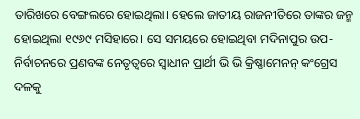ତାରିଖରେ ବେଙ୍ଗଲରେ ହୋଇଥିଲା। ହେଲେ ଜାତୀୟ ରାଜନୀତିରେ ତାଙ୍କର ଜନ୍ମ ହୋଇଥିଲା ୧୯୬୯ ମସିହାରେ। ସେ ସମୟରେ ହୋଇଥିବା ମଦିନାପୁର ଉପ-ନିର୍ବାଚନରେ ପ୍ରଣବଙ୍କ ନେତୃତ୍ୱରେ ସ୍ୱାଧୀନ ପ୍ରାର୍ଥୀ ଭି ଭି କ୍ରିଷ୍ଣାମେନନ୍ କଂଗ୍ରେସ ଦଳକୁ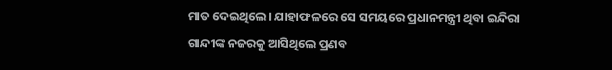ମାତ ଦେଇଥିଲେ। ଯାହାଫଳରେ ସେ ସମୟରେ ପ୍ରଧାନମନ୍ତ୍ରୀ ଥିବା ଇନ୍ଦିରା ଗାନ୍ଦୀଙ୍କ ନଜରକୁ ଆସିଥିଲେ ପ୍ରଣବ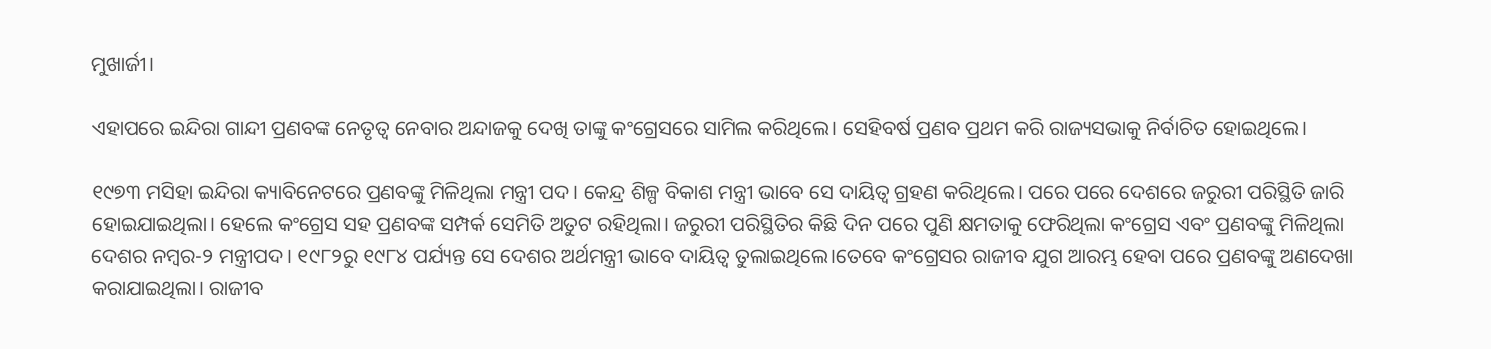ମୁଖାର୍ଜୀ।

ଏହାପରେ ଇନ୍ଦିରା ଗାନ୍ଦୀ ପ୍ରଣବଙ୍କ ନେତୃତ୍ୱ ନେବାର ଅନ୍ଦାଜକୁ ଦେଖି ତାଙ୍କୁ କଂଗ୍ରେସରେ ସାମିଲ କରିଥିଲେ। ସେହିବର୍ଷ ପ୍ରଣବ ପ୍ରଥମ କରି ରାଜ୍ୟସଭାକୁ ନିର୍ବାଚିତ ହୋଇଥିଲେ।

୧୯୭୩ ମସିହା ଇନ୍ଦିରା କ୍ୟାବିନେଟରେ ପ୍ରଣବଙ୍କୁ ମିଳିଥିଲା ମନ୍ତ୍ରୀ ପଦ। କେନ୍ଦ୍ର ଶିଳ୍ପ ବିକାଶ ମନ୍ତ୍ରୀ ଭାବେ ସେ ଦାୟିତ୍ୱ ଗ୍ରହଣ କରିଥିଲେ। ପରେ ପରେ ଦେଶରେ ଜରୁରୀ ପରିସ୍ଥିତି ଜାରି ହୋଇଯାଇଥିଲା। ହେଲେ କଂଗ୍ରେସ ସହ ପ୍ରଣବଙ୍କ ସମ୍ପର୍କ ସେମିତି ଅତୁଟ ରହିଥିଲା। ଜରୁରୀ ପରିସ୍ଥିତିର କିଛି ଦିନ ପରେ ପୁଣି କ୍ଷମତାକୁ ଫେରିଥିଲା କଂଗ୍ରେସ ଏବଂ ପ୍ରଣବଙ୍କୁ ମିଳିଥିଲା ଦେଶର ନମ୍ବର-୨ ମନ୍ତ୍ରୀପଦ। ୧୯୮୨ରୁ ୧୯୮୪ ପର୍ଯ୍ୟନ୍ତ ସେ ଦେଶର ଅର୍ଥମନ୍ତ୍ରୀ ଭାବେ ଦାୟିତ୍ୱ ତୁଲାଇଥିଲେ।ତେବେ କଂଗ୍ରେସର ରାଜୀବ ଯୁଗ ଆରମ୍ଭ ହେବା ପରେ ପ୍ରଣବଙ୍କୁ ଅଣଦେଖା କରାଯାଇଥିଲା। ରାଜୀବ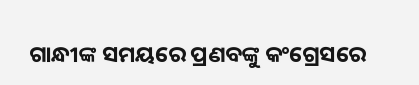ଗାନ୍ଧୀଙ୍କ ସମୟରେ ପ୍ରଣବଙ୍କୁ କଂଗ୍ରେସରେ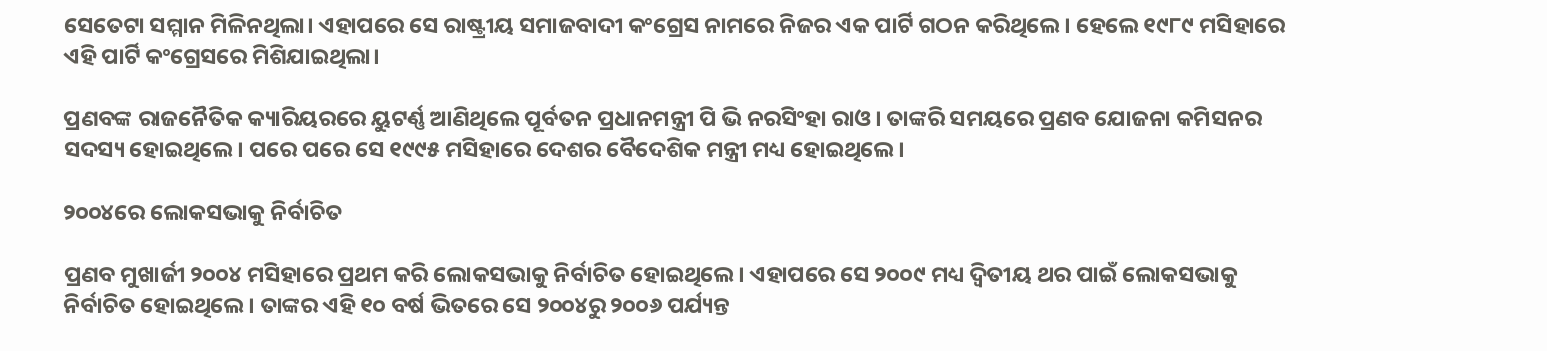ସେତେଟା ସମ୍ମାନ ମିଳିନଥିଲା। ଏହାପରେ ସେ ରାଷ୍ଟ୍ରୀୟ ସମାଜବାଦୀ କଂଗ୍ରେସ ନାମରେ ନିଜର ଏକ ପାର୍ଟି ଗଠନ କରିଥିଲେ। ହେଲେ ୧୯୮୯ ମସିହାରେ ଏହି ପାର୍ଟି କଂଗ୍ରେସରେ ମିଶିଯାଇଥିଲା।

ପ୍ରଣବଙ୍କ ରାଜନୈତିକ କ୍ୟାରିୟରରେ ୟୁଟର୍ଣ୍ଣ ଆଣିଥିଲେ ପୂର୍ବତନ ପ୍ରଧାନମନ୍ତ୍ରୀ ପି ଭି ନରସିଂହା ରାଓ। ତାଙ୍କରି ସମୟରେ ପ୍ରଣବ ଯୋଜନା କମିସନର ସଦସ୍ୟ ହୋଇଥିଲେ। ପରେ ପରେ ସେ ୧୯୯୫ ମସିହାରେ ଦେଶର ବୈଦେଶିକ ମନ୍ତ୍ରୀ ମଧ୍ୟ ହୋଇଥିଲେ।

୨୦୦୪ରେ ଲୋକସଭାକୁ ନିର୍ବାଚିତ

ପ୍ରଣବ ମୁଖାର୍ଜୀ ୨୦୦୪ ମସିହାରେ ପ୍ରଥମ କରି ଲୋକସଭାକୁ ନିର୍ବାଚିତ ହୋଇଥିଲେ। ଏହାପରେ ସେ ୨୦୦୯ ମଧ୍ୟ ଦ୍ୱିତୀୟ ଥର ପାଇଁ ଲୋକସଭାକୁ ନିର୍ବାଚିତ ହୋଇଥିଲେ। ତାଙ୍କର ଏହି ୧୦ ବର୍ଷ ଭିତରେ ସେ ୨୦୦୪ରୁ ୨୦୦୬ ପର୍ଯ୍ୟନ୍ତ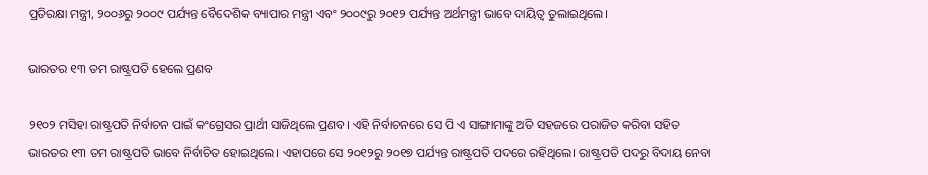ପ୍ରତିରକ୍ଷା ମନ୍ତ୍ରୀ, ୨୦୦୬ରୁ ୨୦୦୯ ପର୍ଯ୍ୟନ୍ତ ବୈଦେଶିକ ବ୍ୟାପାର ମନ୍ତ୍ରୀ ଏବଂ ୨୦୦୯ରୁ ୨୦୧୨ ପର୍ଯ୍ୟନ୍ତ ଅର୍ଥମନ୍ତ୍ରୀ ଭାବେ ଦାୟିତ୍ୱ ତୁଲାଇଥିଲେ।

ଭାରତର ୧୩ ତମ ରାଷ୍ଟ୍ରପତି ହେଲେ ପ୍ରଣବ

୨୧୦୨ ମସିହା ରାଷ୍ଟ୍ରପତି ନିର୍ବାଚନ ପାଇଁ କଂଗ୍ରେସର ପ୍ରାର୍ଥୀ ସାଜିଥିଲେ ପ୍ରଣବ। ଏହି ନିର୍ବାଚନରେ ସେ ପି ଏ ସାଙ୍ଗାମାଙ୍କୁ ଅତି ସହଜରେ ପରାଜିତ କରିବା ସହିତ ଭାରତର ୧୩ ତମ ରାଷ୍ଟ୍ରପତି ଭାବେ ନିର୍ବାଚିତ ହୋଇଥିଲେ। ଏହାପରେ ସେ ୨୦୧୨ରୁ ୨୦୧୭ ପର୍ଯ୍ୟନ୍ତ ରାଷ୍ଟ୍ରପତି ପଦରେ ରହିଥିଲେ। ରାଷ୍ଟ୍ରପତି ପଦରୁ ବିଦାୟ ନେବା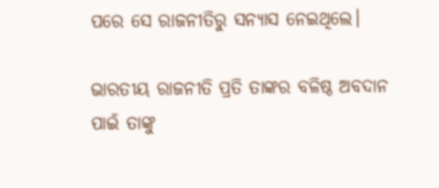ପରେ ସେ ରାଜନୀତିରୁ ସନ୍ୟାସ ନେଇଥିଲେ।

ଭାରତୀୟ ରାଜନୀତି ପ୍ରତି ତାଙ୍କର ବଳିଷ୍ଠ ଅବଦାନ ପାଇଁ ତାଙ୍କୁ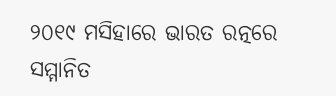୨୦୧୯ ମସିହାରେ ଭାରତ ରତ୍ନରେ ସମ୍ମାନିତ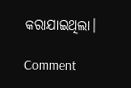କରାଯାଇଥିଲା।

Comment